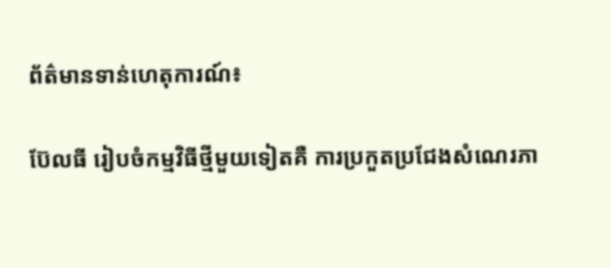ព័ត៌មានទាន់ហេតុការណ៍៖

ប៊ែលធី រៀបចំកម្មវិធីថ្មីមួយទៀតគឺ ការប្រកួតប្រជែងសំណេរភា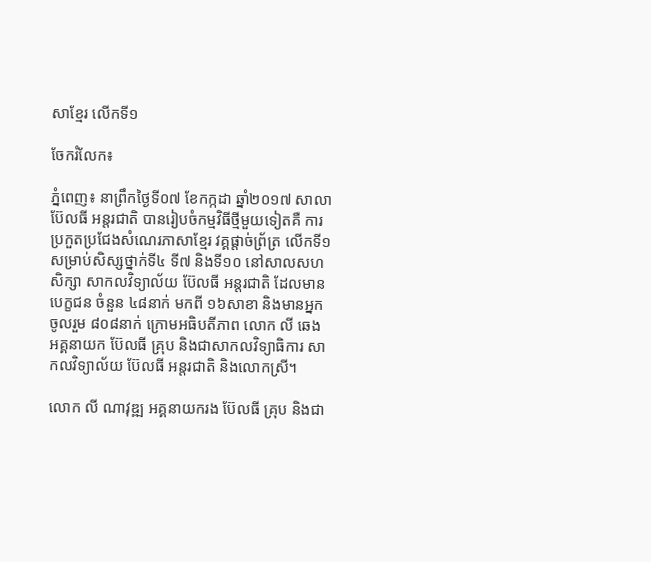សាខ្មែរ លើកទី១

ចែករំលែក៖

ភ្នំពេញ៖ នាព្រឹកថ្ងៃទី០៧ ខែកក្កដា ឆ្នាំ២០១៧ សាលា ប៊ែលធី អន្តរជាតិ បានរៀបចំកម្មវិធីថ្មីមួយទៀតគឺ ការប្រកួតប្រជែងសំណេរភាសាខ្មែរ វគ្គផ្តាច់ព្រ័ត្រ លើកទី១ សម្រាប់សិស្សថ្នាក់ទី៤ ទី៧ និងទី១០ នៅសាលសហសិក្សា សាកលវិទ្យាល័យ ប៊ែលធី អន្តរជាតិ ដែលមានបេក្ខជន ចំនួន ៤៨នាក់ មកពី ១៦សាខា និងមានអ្នកចូលរួម ៨០៨នាក់ ក្រោមអធិបតីភាព លោក លី ឆេង អគ្គនាយក ប៊ែលធី គ្រុប និងជាសាកលវិទ្យាធិការ សាកលវិទ្យាល័យ ប៊ែលធី អន្តរជាតិ និងលោកស្រី។

លោក លី ណាវុឌ្ឍ អគ្គនាយករង ប៊ែលធី គ្រុប និងជា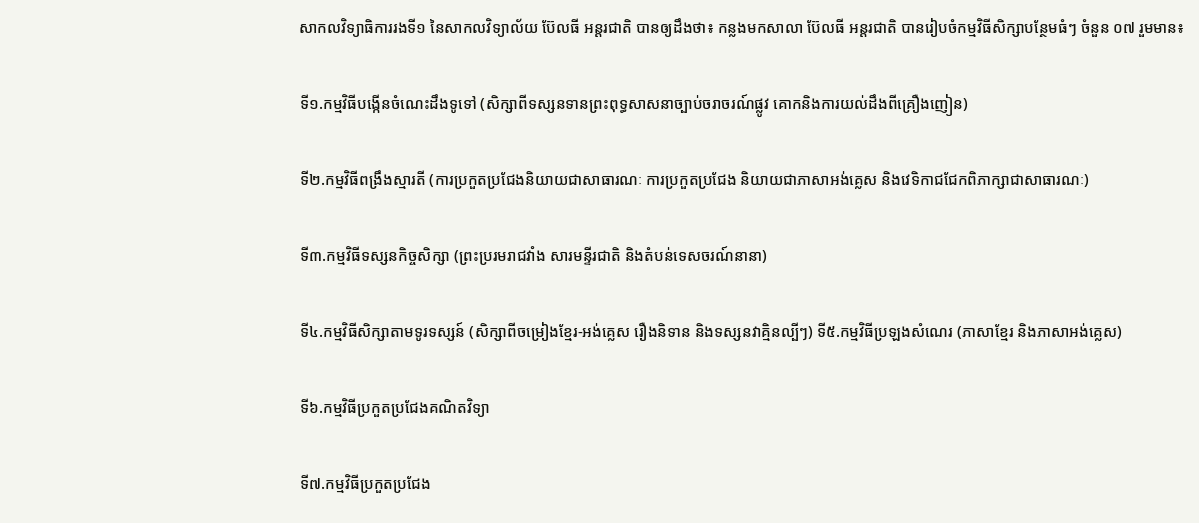សាកលវិទ្យាធិការរងទី១ នៃសាកលវិទ្យាល័យ ប៊ែលធី អន្តរជាតិ បានឲ្យដឹងថា៖ កន្លងមកសាលា ប៊ែលធី អន្តរជាតិ បានរៀបចំកម្មវិធីសិក្សាបន្ថែមធំៗ ចំនួន ០៧ រួមមាន៖

ទី១.កម្មវិធីបង្កើនចំណេះដឹងទូទៅ (សិក្សាពីទស្សនទានព្រះពុទ្ធសាសនាច្បាប់ចរាចរណ៍ផ្លូវ គោកនិងការយល់ដឹងពីគ្រឿងញៀន)

ទី២.កម្មវិធីពង្រឹងស្មារតី (ការប្រកួតប្រជែងនិយាយជាសាធារណៈ ការប្រកួតប្រជែង និយាយជាភាសាអង់គ្លេស និងវេទិកាជជែកពិភាក្សាជាសាធារណៈ)

ទី៣.កម្មវិធីទស្សនកិច្ចសិក្សា (ព្រះប្ររមរាជវាំង សារមន្ទីរជាតិ និងតំបន់ទេសចរណ៍នានា)

ទី៤.កម្មវិធីសិក្សាតាមទូរទស្សន៍ (សិក្សាពីចម្រៀងខ្មែរ-អង់គ្លេស រឿងនិទាន និងទស្សនវាគ្មិនល្បីៗ) ទី៥.កម្មវិធីប្រឡងសំណេរ (ភាសាខ្មែរ និងភាសាអង់គ្លេស)

ទី៦.កម្មវិធីប្រកួតប្រជែងគណិតវិទ្យា

ទី៧.កម្មវិធីប្រកួតប្រជែង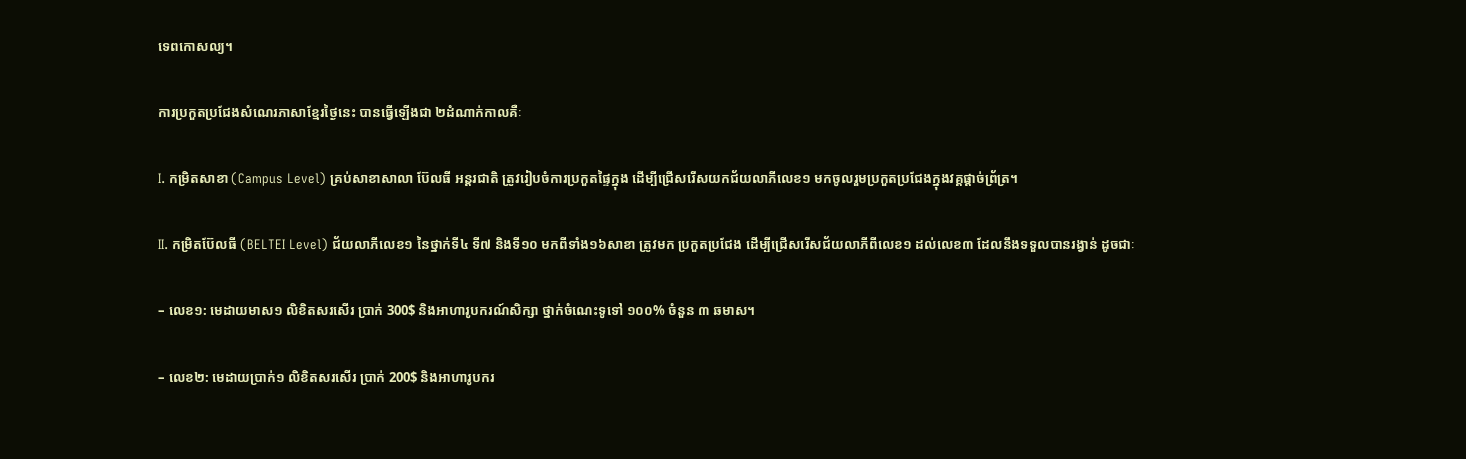ទេពកោសល្យ។

ការប្រកួតប្រជែងសំណេរភាសាខ្មែរថ្ងៃនេះ បានធ្វើឡើងជា ២ដំណាក់កាលគឺៈ

I. កម្រិតសាខា (Campus Level) គ្រប់សាខាសាលា ប៊ែលធី អន្តរជាតិ ត្រូវរៀបចំការប្រកួតផ្ទៃក្នុង ដើម្បីជ្រើសរើសយកជ័យលាភីលេខ១ មកចូលរួមប្រកួតប្រជែងក្នុងវគ្គផ្តាច់ព្រ័ត្រ។

II. កម្រិតប៊ែលធី (BELTEI Level) ជ័យលាភីលេខ១ នៃថ្នាក់ទី៤ ទី៧ និងទី១០ មកពីទាំង១៦សាខា ត្រូវមក ប្រកួតប្រជែង ដើម្បីជ្រើសរើសជ័យលាភីពីលេខ១ ដល់លេខ៣ ដែលនឹងទទួលបានរង្វាន់ ដូចជាៈ

– លេខ១: មេដាយមាស១ លិខិតសរសើរ ប្រាក់ 300$ និងអាហារូបករណ៍សិក្សា ថ្នាក់ចំណេះទូទៅ ១០០% ចំនួន ៣ ឆមាស។

– លេខ២: មេដាយប្រាក់១ លិខិតសរសើរ ប្រាក់ 200$ និងអាហារូបករ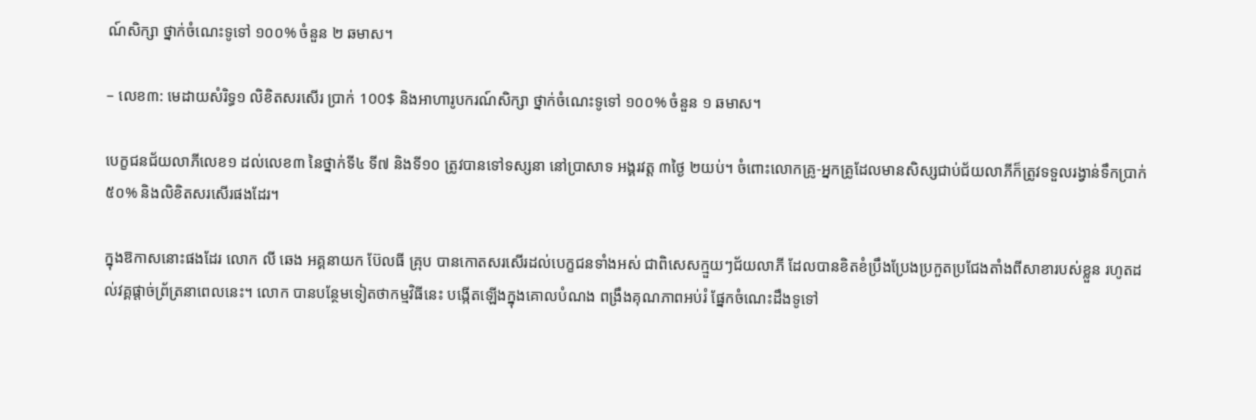ណ៍សិក្សា ថ្នាក់ចំណេះទូទៅ ១០០% ចំនួន ២ ឆមាស។

– លេខ៣: មេដាយសំរិទ្ធ១ លិខិតសរសើរ ប្រាក់ 100$ និងអាហារូបករណ៍សិក្សា ថ្នាក់ចំណេះទូទៅ ១០០% ចំនួន ១ ឆមាស។

បេក្ខជនជ័យលាភីលេខ១ ដល់លេខ៣ នៃថ្នាក់ទី៤ ទី៧ និងទី១០ ត្រូវបានទៅទស្សនា នៅប្រាសាទ អង្គរវត្ត ៣ថ្ងៃ ២យប់។ ចំពោះលោកគ្រូ-អ្នកគ្រូដែលមានសិស្សជាប់ជ័យលាភីក៏ត្រូវទទួលរង្វាន់ទឹកប្រាក់៥០% និងលិខិតសរសើរផងដែរ។

ក្នុងឱកាសនោះផងដែរ លោក លី ឆេង អគ្គនាយក ប៊ែលធី គ្រុប បានកោតសរសើរដល់បេក្ខជនទាំងអស់ ជាពិសេសក្មួយៗជ័យលាភី ដែលបានខិតខំប្រឹងប្រែងប្រកួតប្រជែងតាំងពីសាខារបស់ខ្លួន រហូតដល់វគ្គផ្តាច់ព្រ័ត្រនាពេលនេះ។ លោក បានបន្ថែមទៀតថាកម្មវិធីនេះ បង្កើតឡើងក្នុងគោលបំណង ពង្រឹងគុណភាពអប់រំ ផ្នែកចំណេះដឹងទូទៅ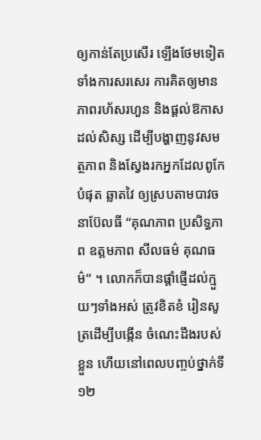ឲ្យកាន់តែប្រសើរ ឡើងថែមទៀត ទាំងការសរសេរ ការគិតឲ្យមានភាពរហ័សរហួន និងផ្តល់ឱកាសដល់សិស្ស ដើម្បីបង្ហាញនូវសមត្ថភាព និងស្វែងរកអ្នកដែលពូកែបំផុត ឆ្លាតវៃ ឲ្យស្របតាមបាវចនាប៊ែលធី “គុណភាព ប្រសិទ្ធភាព ឧត្តមភាព សីលធម៌ គុណធម៌” ។ លោកក៏បានផ្តាំផ្ញើដល់ក្មួយៗទាំងអស់ ត្រូវខិតខំ រៀនសូត្រដើម្បីបង្កើន ចំណេះដឹងរបស់ខ្លួន ហើយនៅពេលបញ្ចប់ថ្នាក់ទី១២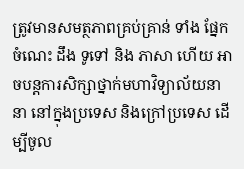ត្រូវមានសមត្ថភាពគ្រប់គ្រាន់ ទាំង ផ្នែក ចំណេះ ដឹង ទូទៅ និង ភាសា ហើយ អាចបន្តការសិក្សាថ្នាក់មហាវិទ្យាល័យនានា នៅក្នុងប្រទេស និងក្រៅប្រទេស ដើម្បីចូល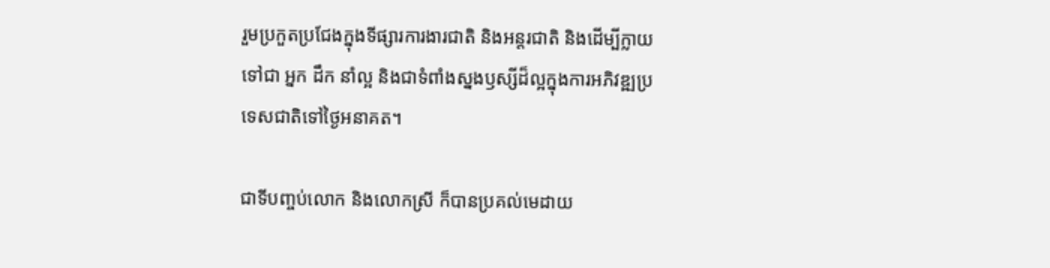រួមប្រកួតប្រជែងក្នុងទីផ្សារការងារជាតិ និងអន្តរជាតិ និងដើម្បីក្លាយទៅជា អ្នក ដឹក នាំល្អ និងជាទំពាំងស្នងឫស្សីដ៏ល្អក្នុងការអភិវឌ្ឍប្រទេសជាតិទៅថ្ងៃអនាគត។

ជាទីបញ្ចប់លោក និងលោកស្រី ក៏បានប្រគល់មេដាយ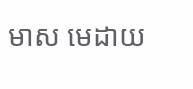មាស មេដាយ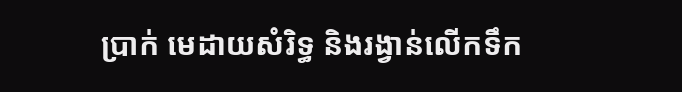ប្រាក់ មេដាយសំរិទ្ធ និងរង្វាន់លើកទឹក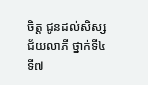ចិត្ត ជូនដល់សិស្ស ជ័យលាភី ថ្នាក់ទី៤ ទី៧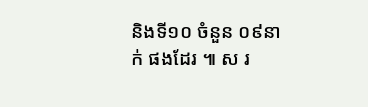និងទី១០ ចំនួន ០៩នាក់ ផងដែរ ៕ ស រ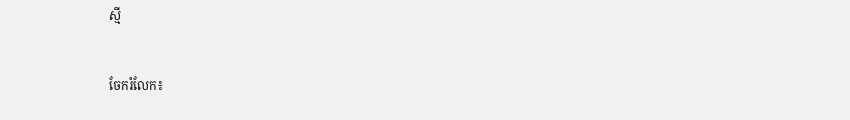ស្មី


ចែករំលែក៖